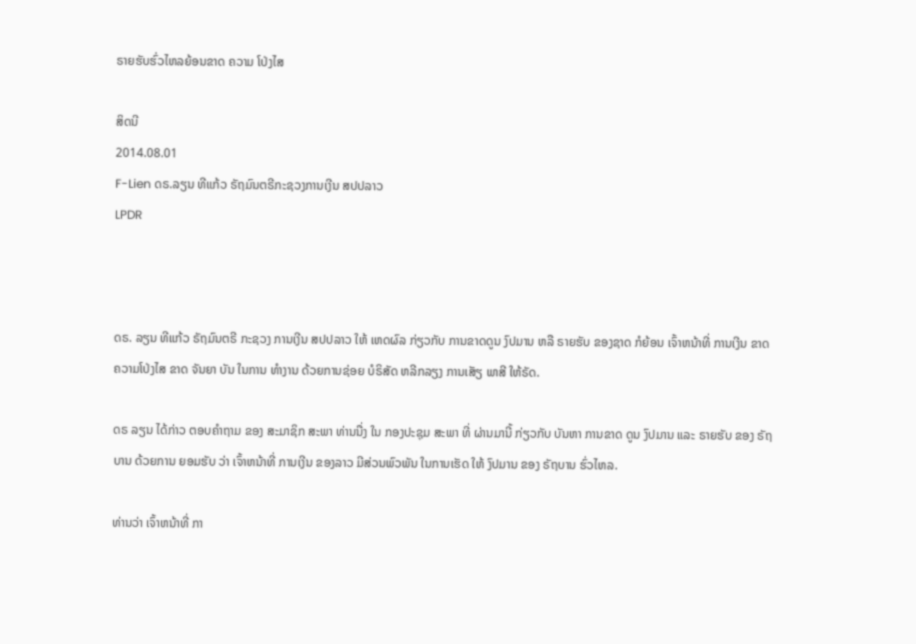ຣາຍຮັບຮົ່ວໄຫລຍ້ອນຂາດ ຄວາມ ໂປ່ງໄສ

ສິດນີ
2014.08.01
F-Lien ດຣ.ລຽນ ທີແກ້ວ ຣັຖມົນຕຣີກະຊວງການເງີນ ສປປລາວ
LPDR



ດຣ. ລຽນ ທີແກ້ວ ຣັຖມົນຕຣີ ກະຊວງ ການເງີນ ສປປລາວ ໃຫ້ ເຫດຜົລ ກ່ຽວກັບ ການຂາດດູນ ງົປມານ ຫລື ຣາຍຮັບ ຂອງຊາດ ກໍຍ້ອນ ເຈົ້າຫນ້າທີ່ ການເງີນ ຂາດ ຄວາມໂປ່ງໄສ ຂາດ ຈັນຍາ ບັນ ໃນການ ທຳງານ ດ້ວຍການຊ່ອຍ ບໍຣິສັດ ຫລີກລຽງ ການເສັຽ ພາສີ ໃຫ້ຣັດ.

ດຣ ລຽນ ໄດ້ກ່າວ ຕອບຄຳຖາມ ຂອງ ສະມາຊິກ ສະພາ ທ່ານນື່ງ ໃນ ກອງປະຊຸມ ສະພາ ທີ່ ຜ່ານມານີ້ ກ່ຽວກັບ ບັນຫາ ການຂາດ ດູນ ງົປມານ ແລະ ຣາຍຮັບ ຂອງ ຣັຖບານ ດ້ວຍການ ຍອມຮັບ ວ່າ ເຈົ້າຫນ້າທີ່ ການເງີນ ຂອງລາວ ມີສ່ວນພົວພັນ ໃນການເຮັດ ໃຫ້ ງົປມານ ຂອງ ຣັຖບານ ຮົ່ວໄຫລ.

ທ່ານວ່າ ເຈົ້າຫນ້າທີ່ ກາ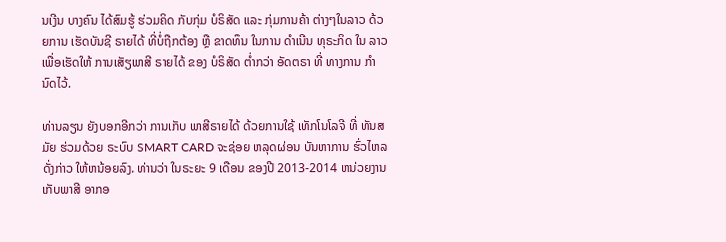ນເງີນ ບາງຄົນ ໄດ້ສົມຮູ້ ຮ່ວມຄິດ ກັບກຸ່ມ ບໍຣິສັດ ແລະ ກຸ່ມການຄ້າ ຕ່າງໆໃນລາວ ດ້ວຍການ ເຮັດບັນຊີ ຣາຍໄດ້ ທີ່ບໍ່ຖືກຕ້ອງ ຫຼື ຂາດທຶນ ໃນການ ດຳເນີນ ທຸຣະກິດ ໃນ ລາວ ເພື່ອເຮັດໃຫ້ ການເສັຽພາສີ ຣາຍໄດ້ ຂອງ ບໍຣິສັດ ຕ່ຳກວ່າ ອັດຕຣາ ທີ່ ທາງການ ກຳນົດໄວ້.

ທ່ານລຽນ ຍັງບອກອີກວ່າ ການເກັບ ພາສີຣາຍໄດ້ ດ້ວຍການໃຊ້ ເທັກໂນໂລຈີ ທີ່ ທັນສມັຍ ຮ່ວມດ້ວຍ ຣະບົບ SMART CARD ຈະຊ່ອຍ ຫລຸດຜ່ອນ ບັນຫາການ ຮົ່ວໄຫລ ດັ່ງກ່າວ ໃຫ້ຫນ້ອຍລົງ. ທ່ານວ່າ ໃນຣະຍະ 9 ເດືອນ ຂອງປີ 2013-2014 ຫນ່ວຍງານ ເກັບພາສີ ອາກອ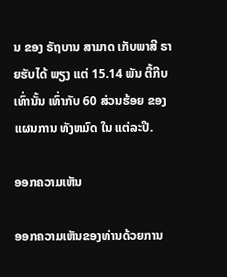ນ ຂອງ ຣັຖບານ ສາມາດ ເກັບພາສີ ຣາຍຮັບໄດ້ ພຽງ ແຕ່ 15.14 ພັນ ຕື້ກີບ ເທົ່ານັ້ນ ເທົ່າກັບ 60 ສ່ວນຮ້ອຍ ຂອງແຜນການ ທັງຫມົດ ໃນ ແຕ່ລະປີ.

ອອກຄວາມເຫັນ

ອອກຄວາມເຫັນຂອງທ່ານດ້ວຍການ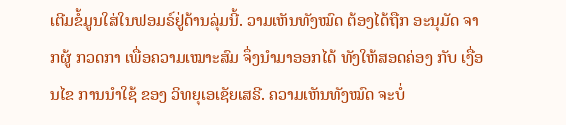ເຕີມຂໍ້ມູນໃສ່ໃນຟອມຣ໌ຢູ່ດ້ານລຸ່ມນີ້. ວາມເຫັນທັງໝົດ ຕ້ອງໄດ້ຖືກ ອະນຸມັດ ຈາກຜູ້ ກວດກາ ເພື່ອຄວາມເໝາະສົມ ຈຶ່ງນໍາມາອອກໄດ້ ທັງໃຫ້ສອດຄ່ອງ ກັບ ເງື່ອນໄຂ ການນຳໃຊ້ ຂອງ ວິທຍຸເອເຊັຍເສຣີ. ຄວາມເຫັນທັງໝົດ ຈະບໍ່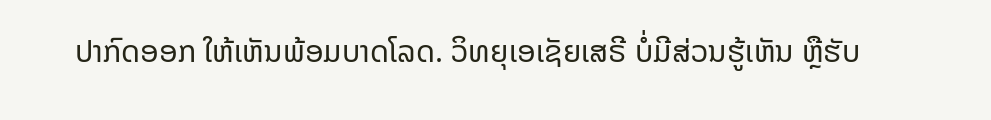ປາກົດອອກ ໃຫ້ເຫັນພ້ອມບາດໂລດ. ວິທຍຸເອເຊັຍເສຣີ ບໍ່ມີສ່ວນຮູ້ເຫັນ ຫຼືຮັບ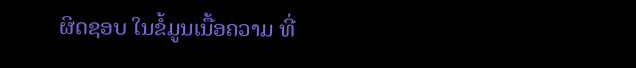ຜິດຊອບ ໃນຂໍ້ມູນເນື້ອຄວາມ ທີ່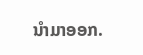ນໍາມາອອກ.